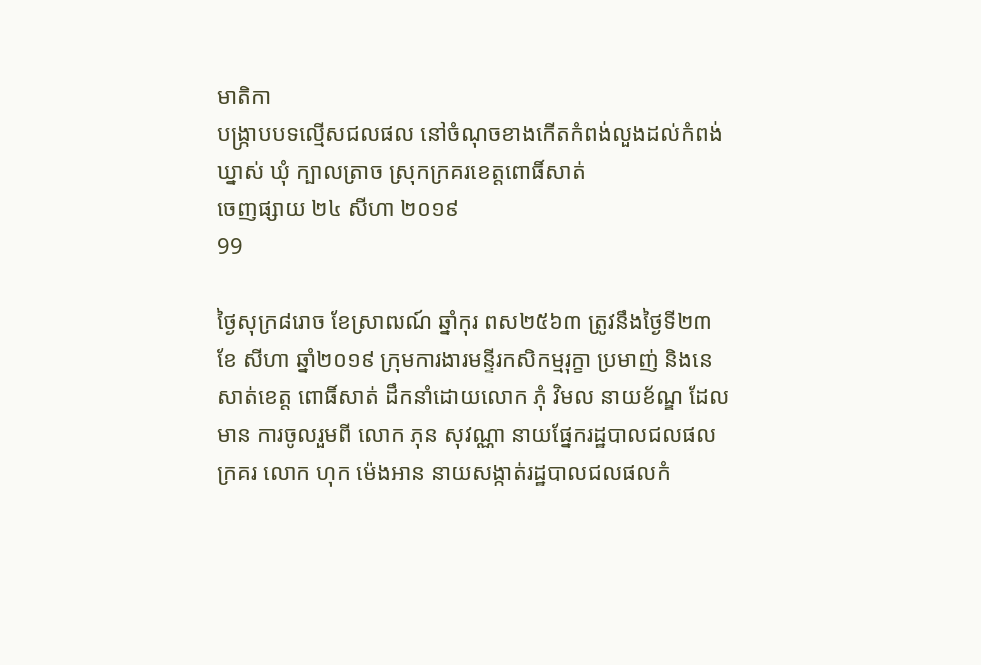មាតិកា
បង្រ្កាបបទល្មើសជលផល នៅចំណុចខាងកើតកំពង់លួងដល់កំពង់ឃ្នាស់ ឃុំ ក្បាលត្រាច ស្រុកក្រគរខេត្តពោធិ៍សាត់
ចេញផ្សាយ ២៤ សីហា ២០១៩
99

ថ្ងៃសុក្រ៨រោច ខែស្រាឍណ៍ ឆ្នាំកុរ ពស២៥៦៣ ត្រូវនឹងថ្ងៃទី២៣ ខែ សីហា ឆ្នាំ២០១៩ ក្រុមការងារមន្ទីរកសិកម្មរុក្ខា ប្រមាញ់ និងនេសាត់ខេត្ត ពោធិ៍សាត់ ដឹកនាំដោយលោក ភុំ វិមល នាយខ័ណ្ឌ ដែលមាន ការចូលរួមពី លោក ភុន សុវណ្ណា នាយផ្នែករដ្ឋបាលជលផលក្រគរ លោក ហុក ម៉េងអាន នាយសង្កាត់រដ្ឋបាលជលផលកំ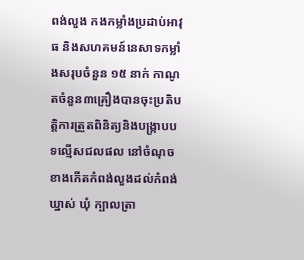ពង់លួង កងកម្លាំងប្រដាប់អាវុធ និងសហគមន៍នេសាទកម្លាំងសរុបចំនួន ១៥ នាក់ កាណូតចំនួន៣គ្រឿងបានចុះប្រតិបត្តិការត្រួតពិនិត្យនិងបង្រ្កាបបទល្មើសជលផល នៅចំណុចខាងកើតកំពង់លួងដល់កំពង់ឃ្នាស់ ឃុំ ក្បាលត្រា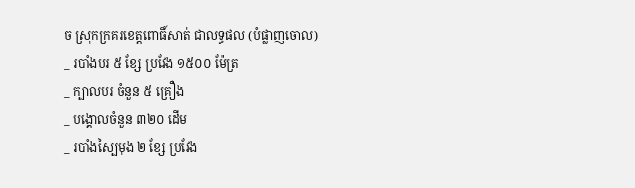ច ស្រុកក្រគរខេត្តពោធិ៍សាត់ ជាលទ្ធផល (បំផ្លាញចោល)
_ របាំងបរ ៥ ខ្សែ ប្រវែង ១៥០០ ម៉ែត្រ
_ ក្បាលបរ ចំនួន ៥ គ្រឿង
_ បង្គោលចំនួន ៣២០ ដើម
_ របាំងស្បៃមុង ២ ខ្សែ ប្រវែង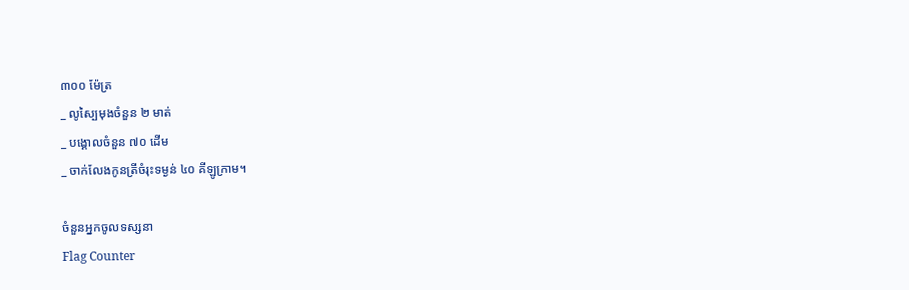៣០០ ម៉ែត្រ
_ លូស្បៃមុងចំនួន ២ មាត់
_ បង្គោលចំនួន ៧០ ដើម
_ ចាក់លែងកូនត្រីចំរុះទម្ងន់ ៤០ គីឡូក្រាម។

ចំនួនអ្នកចូលទស្សនា
Flag Counter